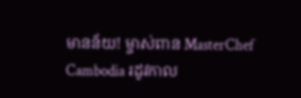មានន័យ! ម្ចាស់ពាន MasterChef Cambodia រដូវកាល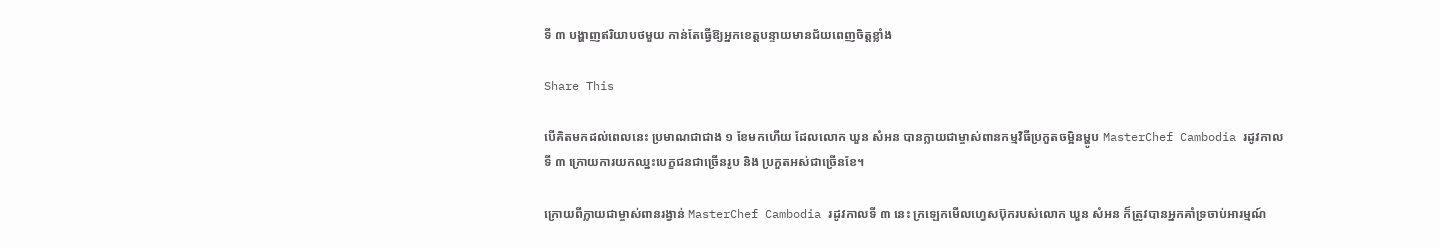ទី ៣ បង្ហាញឥរិយាបថមួយ កាន់តែធ្វើឱ្យអ្នកខេត្តបន្ទាយមានជ័យពេញចិត្តខ្លាំង

Share This

បើគិតមកដល់ពេលនេះ ប្រមាណជាជាង ១ ខែមកហើយ ដែលលោក ឃួន សំអន បានក្លាយជាម្ចាស់ពានកម្មវិធីប្រកួតចម្អិនម្ហូប MasterChef Cambodia រដូវកាលទី ៣ ក្រោយការយកឈ្នះបេក្ខជនជាច្រើនរូប និង ប្រកួតអស់ជាច្រើនខែ។

ក្រោយពីក្លាយជាម្ចាស់ពានរង្វាន់ MasterChef Cambodia រដូវកាលទី ៣ នេះ ក្រឡេកមើលហ្វេសប៊ុករបស់លោក ឃួន សំអន ក៏ត្រូវបានអ្នកគាំទ្រចាប់អារម្មណ៍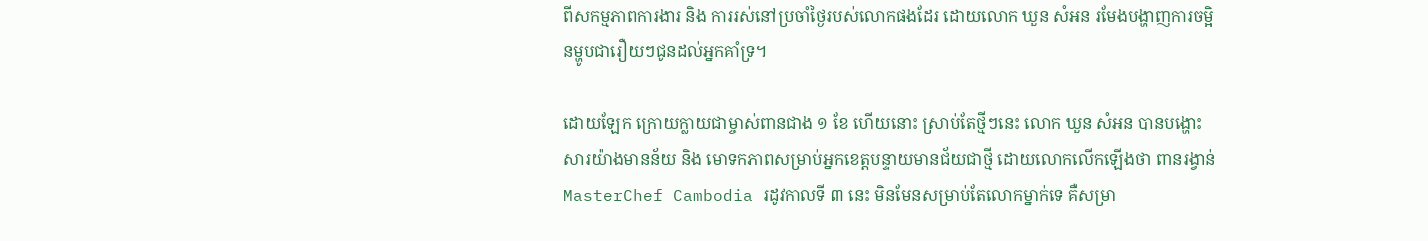ពីសកម្មភាពការងារ និង ការរស់នៅប្រចាំថ្ងៃរបស់លោកផងដែរ ដោយលោក ឃួន សំអន រមែងបង្ហាញការចម្អិនម្ហូបជារឿយៗជូនដល់អ្នកគាំទ្រ។

ដោយឡែក ក្រោយក្លាយជាម្ចាស់ពានជាង ១ ខែ ហើយនោះ ស្រាប់តែថ្មីៗនេះ លោក ឃួន សំអន បានបង្ហោះសារយ៉ាងមានន័យ និង មោទកភាពសម្រាប់អ្នកខេត្តបន្ទាយមានជ័យជាថ្មី ដោយលោកលើកឡើងថា ពានរង្វាន់ MasterChef Cambodia រដូវកាលទី ៣ នេះ មិនមែនសម្រាប់តែលោកម្នាក់ទេ គឺសម្រា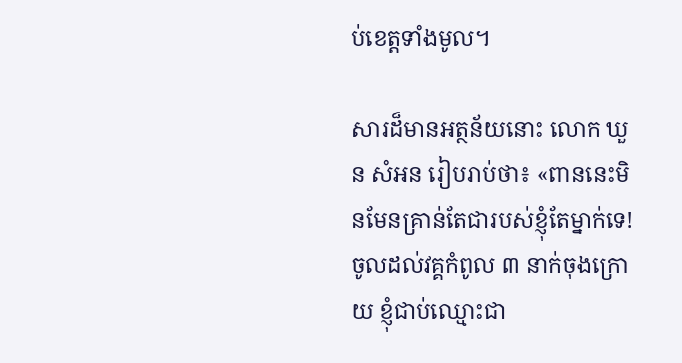ប់ខេត្តទាំងមូល។

សារដ៏មានអត្ថន័យនោះ លោក ឃួន សំអន រៀបរាប់ថា៖ «ពាននេះមិនមែនគ្រាន់តែជារបស់ខ្ញុំតែម្នាក់ទេ! ចូលដល់វគ្គកំពូល ៣ នាក់ចុងក្រោយ ខ្ញុំជាប់ឈ្មោះជា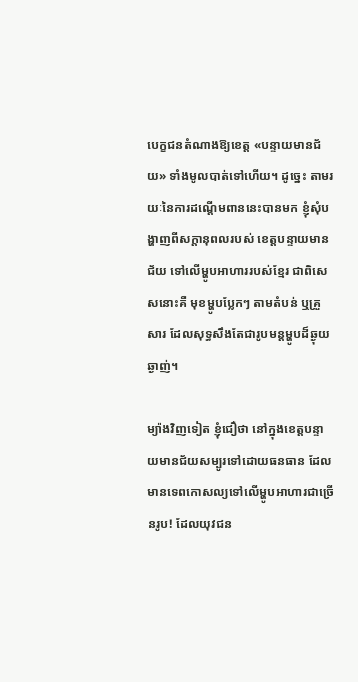បេក្ខជនតំណាងឱ្យខេត្ត «បន្ទាយមានជ័យ» ទាំងមូលបាត់ទៅហើយ។ ដូច្នេះ តាមរយៈនៃការដណ្តើមពាននេះបានមក ខ្ញុំសុំបង្ហាញពីសក្តានុពលរបស់ ខេត្តបន្ទាយមានជ័យ ទៅលើម្ហូបអាហាររបស់ខ្មែរ ជាពិសេសនោះគឺ មុខម្ហូបប្លែកៗ តាមតំបន់ ឬគ្រួសារ ដែលសុទ្ធសឹងតែជារូបមន្តម្ហូបដ៏ឆ្ងុយឆ្ងាញ់។

ម្យ៉ាងវិញទៀត ខ្ញុំជឿថា នៅក្នុងខេត្តបន្ទាយមានជ័យសម្បូរទៅដោយធនធាន ដែលមានទេពកោសល្យទៅលើម្ហូបអាហារជាច្រើនរូប! ដែលយុវជន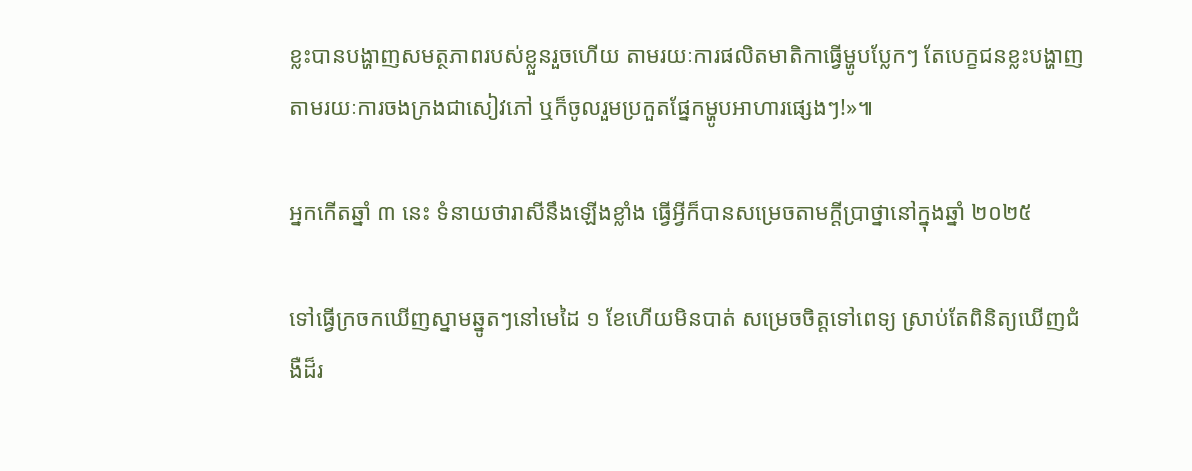ខ្លះបានបង្ហាញសមត្ថភាពរបស់ខ្លួនរួចហើយ តាមរយៈការផលិតមាតិកាធ្វើម្ហូបប្លែកៗ តែបេក្ខជនខ្លះបង្ហាញតាមរយៈការចងក្រងជាសៀវភៅ ឬក៏ចូលរួមប្រកួតផ្នែកម្ហូបអាហារផ្សេងៗ!»៕

អ្នកកើតឆ្នាំ ៣ នេះ ទំនាយថារាសីនឹងឡើងខ្លាំង ធ្វើអ្វីក៏បានសម្រេចតាមក្ដីប្រាថ្នានៅក្នុងឆ្នាំ ២០២៥

ទៅធ្វើក្រចកឃើញស្នាមឆ្នូតៗនៅមេដៃ ១ ខែហើយមិនបាត់ សម្រេចចិត្តទៅពេទ្យ ស្រាប់តែពិនិត្យឃើញជំងឺដ៏រ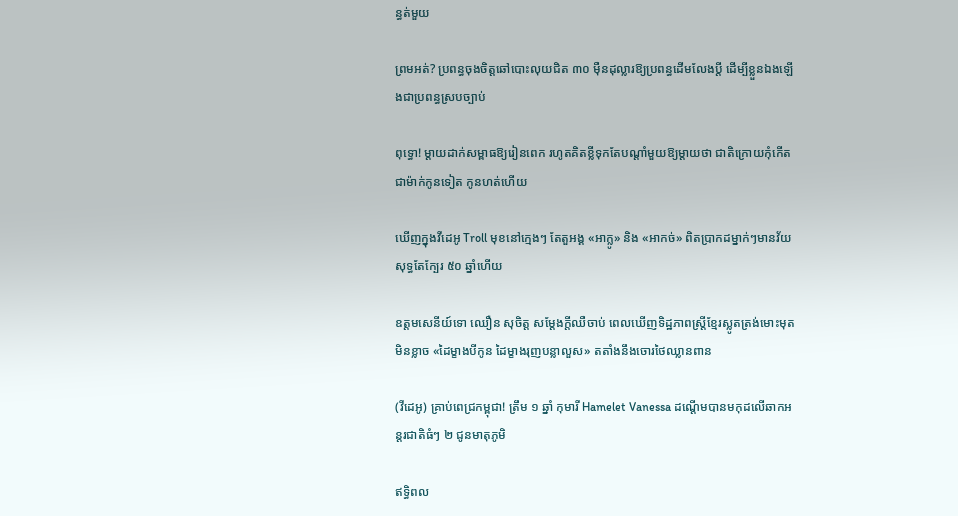ន្ធត់មួយ

ព្រមអត់? ប្រពន្ធចុងចិត្តឆៅបោះលុយជិត ៣០ ម៉ឺនដុល្លារឱ្យប្រពន្ធដើមលែងប្តី ដើម្បីខ្លួនឯងឡើងជាប្រពន្ធស្របច្បាប់

ពុទ្ធោ! ម្ដាយដាក់សម្ពាធឱ្យរៀនពេក រហូតគិតខ្លីទុកតែបណ្ដាំមួយឱ្យម្តាយថា ជាតិក្រោយកុំកើតជាម៉ាក់កូនទៀត កូនហត់ហើយ

ឃើញក្នុងវីដេអូ Troll មុខនៅក្មេងៗ តែតួអង្គ «អាក្លូ» និង «អាកច់» ពិតប្រាកដម្នាក់ៗមានវ័យសុទ្ធតែក្បែរ ៥០ ឆ្នាំហើយ

ឧត្តមសេនីយ៍ទោ ឈឿន សុចិត្ត សម្ដែងក្ដីឈឺចាប់ ពេលឃើញទិដ្ឋភាពស្រ្តីខ្មែរស្លូតត្រង់មោះមុតមិនខ្លាច «ដៃម្ខាងបីកូន ដៃម្ខាងរុញបន្លាលួស» តតាំងនឹងចោរថៃឈ្លានពាន

(វីដេអូ) គ្រាប់ពេជ្រកម្ពុជា! ត្រឹម ១ ឆ្នាំ កុមារី Hamelet Vanessa ដណ្ដើមបានមកុដលើឆាកអន្តរជាតិធំៗ ២ ជូនមាតុភូមិ

ឥទ្ធិពល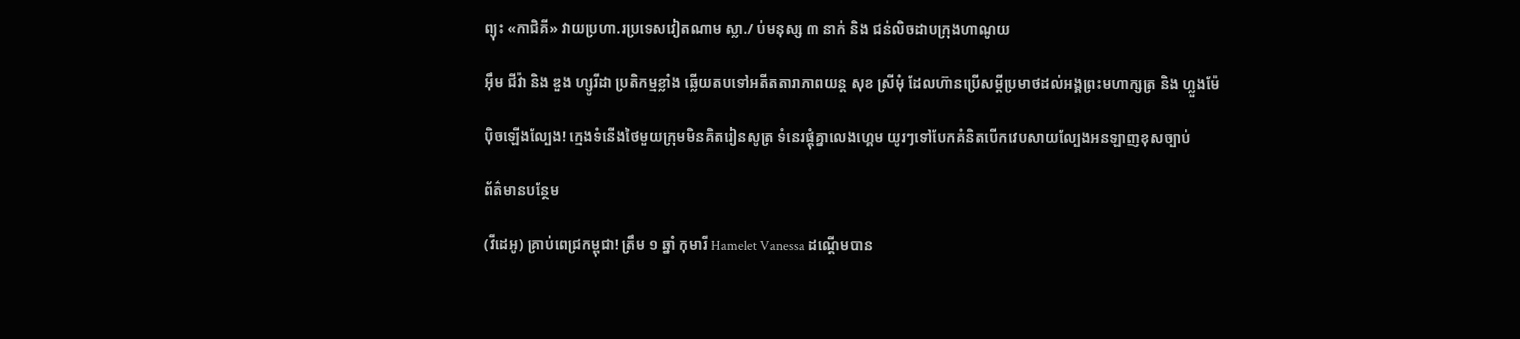ព្យុះ «កាជិគី» វាយប្រហា.រប្រទេសវៀតណាម ស្លា./ ប់មនុស្ស ៣ នាក់ និង ជន់លិចដាបក្រុងហាណូយ

អ៊ឹម ជីវ៉ា និង ឌួង ហ្សូរីដា ប្រតិកម្មខ្លាំង ឆ្លើយតបទៅអតីតតារាភាពយន្ត សុខ ស្រីមុំ ដែលហ៊ានប្រើសម្ដីប្រមាថដល់អង្គព្រះមហាក្សត្រ និង ហ្លួងម៉ែ

ប៉ិចឡើងល្បែង! ក្មេងទំនើងថៃមួយក្រុមមិនគិតរៀនសូត្រ ទំនេរផ្ដុំគ្នាលេងហ្គេម យូរៗទៅបែកគំនិតបើកវេបសាយល្បែងអនឡាញខុសច្បាប់

ព័ត៌មានបន្ថែម

(វីដេអូ) គ្រាប់ពេជ្រកម្ពុជា! ត្រឹម ១ ឆ្នាំ កុមារី Hamelet Vanessa ដណ្ដើមបាន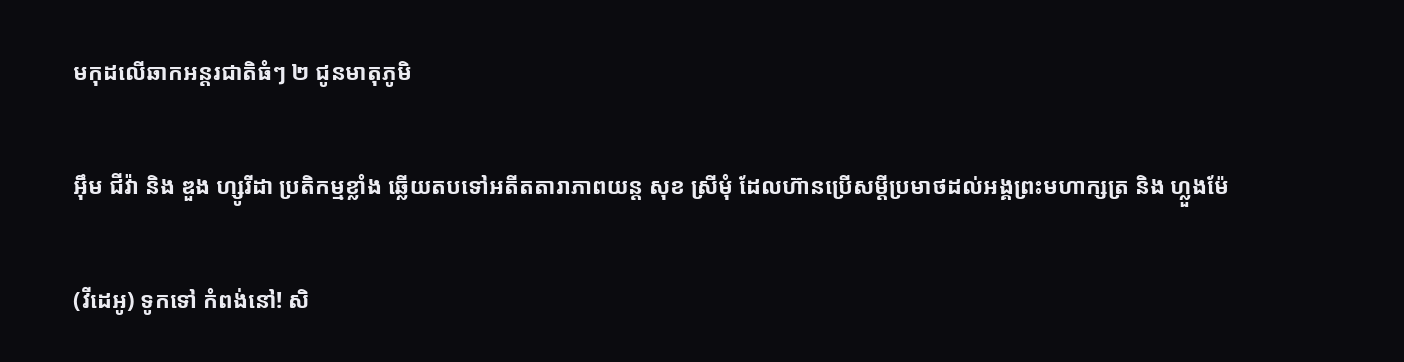មកុដលើឆាកអន្តរជាតិធំៗ ២ ជូនមាតុភូមិ

អ៊ឹម ជីវ៉ា និង ឌួង ហ្សូរីដា ប្រតិកម្មខ្លាំង ឆ្លើយតបទៅអតីតតារាភាពយន្ត សុខ ស្រីមុំ ដែលហ៊ានប្រើសម្ដីប្រមាថដល់អង្គព្រះមហាក្សត្រ និង ហ្លួងម៉ែ

(វីដេអូ) ទូកទៅ កំពង់នៅ! សិ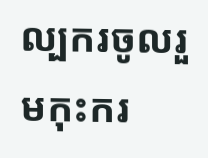ល្បករចូលរួមកុះករ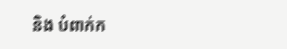និង បំពាក់ក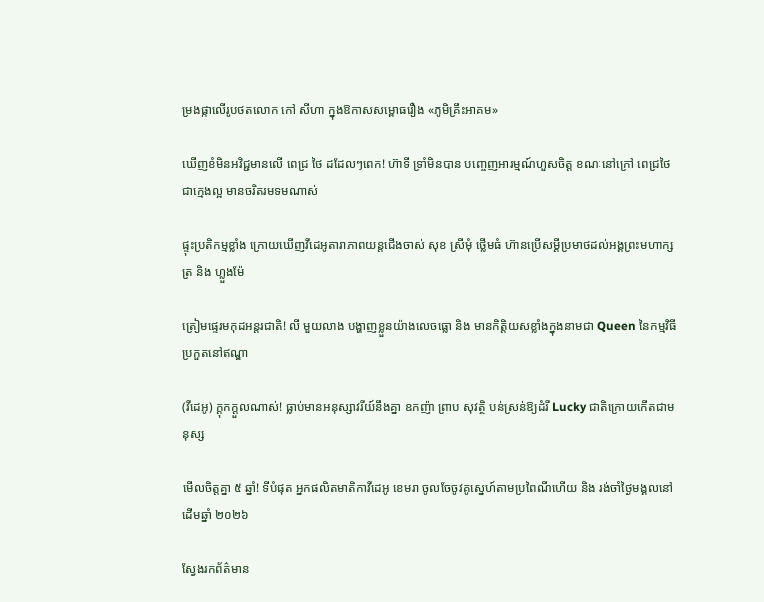ម្រងផ្កាលើរូបថតលោក កៅ សីហា ក្នុងឱកាសសម្ពោធរឿង «ភូមិគ្រឹះអាគម»

ឃើញខំមិនអវិជ្ជមានលើ ពេជ្រ ថៃ ដដែលៗពេក! ហ៊ាទី ទ្រាំមិនបាន បញ្ចេញអារម្មណ៍ហួសចិត្ត ខណៈនៅក្រៅ ពេជ្រថៃ ជាក្មេងល្អ មានចរិតរមទមណាស់

ផ្ទុះប្រតិកម្មខ្លាំង ក្រោយឃើញវីដេអូតារាភាពយន្តជើងចាស់ សុខ ស្រីមុំ ថ្លើមធំ ហ៊ានប្រើសម្ដីប្រមាថដល់អង្គព្រះមហាក្សត្រ និង ហ្លួងម៉ែ

ត្រៀមផ្ទេរមកុដអន្តរជាតិ! លី មួយលាង បង្ហាញខ្លួនយ៉ាងលេចធ្លោ និង មានកិត្តិយសខ្លាំងក្នុងនាមជា Queen នៃកម្មវិធីប្រកួតនៅឥណ្ឌា

(វីដេអូ) ក្ដុកក្ដួលណាស់! ធ្លាប់មានអនុស្សាវរីយ៍នឹងគ្នា ឧកញ៉ា ព្រាប សុវត្ថិ បន់ស្រន់ឱ្យដំរី Lucky ជាតិក្រោយកើតជាមនុស្ស

មើលចិត្តគ្នា ៥ ឆ្នាំ! ទីបំផុត អ្នកផលិតមាតិកាវីដេអូ ខេមរា ចូលចែចូវគូស្នេហ៍តាមប្រពៃណីហើយ និង រង់ចាំថ្ងៃមង្គលនៅដើមឆ្នាំ ២០២៦

ស្វែងរកព័ត៌មាន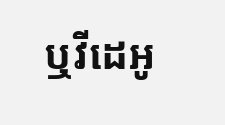ឬវីដេអូ